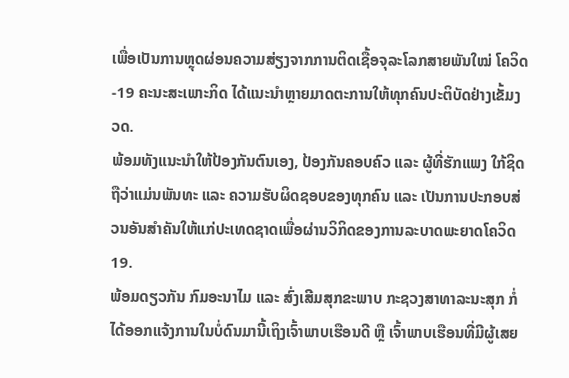ເພື່ອເປັນການຫຼຸດຜ່ອນຄວາມສ່ຽງຈາກການຕິດເຊື້ອຈຸລະໂລກສາຍພັນໃໝ່ ໂຄວິດ-19 ຄະນະສະເພາະກິດ ໄດ້ແນະນໍາຫຼາຍມາດຕະການໃຫ້ທຸກຄົນປະຕິບັດຢ່າງເຂັ້ມງວດ.
ພ້ອມທັງແນະນໍາໃຫ້ປ້ອງກັນຕົນເອງ, ປ້ອງກັນຄອບຄົວ ແລະ ຜູ້ທີ່ຮັກແພງ ໃກ້ຊິດ ຖືວ່າແມ່ນພັນທະ ແລະ ຄວາມຮັບຜິດຊອບຂອງທຸກຄົນ ແລະ ເປັນການປະກອບສ່ວນອັນສຳຄັນໃຫ້ແກ່ປະເທດຊາດເພື່ອຜ່ານວິກິດຂອງການລະບາດພະຍາດໂຄວິດ 19.
ພ້ອມດຽວກັນ ກົມອະນາໄມ ແລະ ສົ່ງເສີມສຸກຂະພາບ ກະຊວງສາທາລະນະສຸກ ກໍ່ໄດ້ອອກແຈ້ງການໃນບໍ່ດົນມານີ້ເຖິງເຈົ້າພາບເຮືອນດີ ຫຼື ເຈົ້າພາບເຮືອນທີ່ມີຜູ້ເສຍ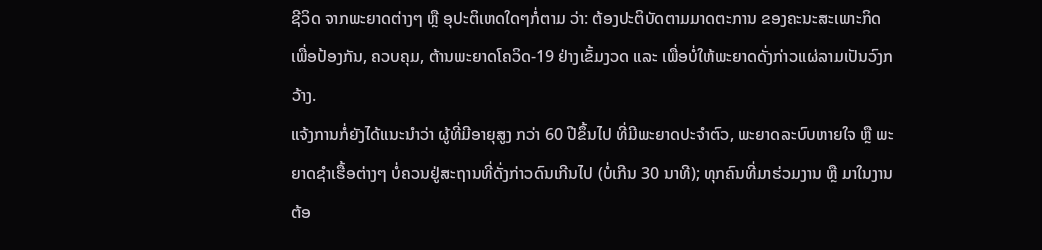ຊີວິດ ຈາກພະຍາດຕ່າງໆ ຫຼື ອຸປະຕິເຫດໃດໆກໍ່ຕາມ ວ່າ: ຕ້ອງປະຕິບັດຕາມມາດຕະການ ຂອງຄະນະສະເພາະກິດເພື່ອປ້ອງກັນ, ຄວບຄຸມ, ຕ້ານພະຍາດໂຄວິດ-19 ຢ່າງເຂັ້ມງວດ ແລະ ເພື່ອບໍ່ໃຫ້ພະຍາດດັ່ງກ່າວແຜ່ລາມເປັນວົງກວ້າງ.
ແຈ້ງການກໍ່ຍັງໄດ້ແນະນໍາວ່າ ຜູ້ທີ່ມີອາຍຸສູງ ກວ່າ 60 ປີຂຶ້ນໄປ ທີ່ມີພະຍາດປະຈໍາຕົວ, ພະຍາດລະບົບຫາຍໃຈ ຫຼື ພະຍາດຊໍາເຮື້ອຕ່າງໆ ບໍ່ຄວນຢູ່ສະຖານທີ່ດັ່ງກ່າວດົນເກີນໄປ (ບໍ່ເກີນ 30 ນາທີ); ທຸກຄົນທີ່ມາຮ່ວມງານ ຫຼື ມາໃນງານຕ້ອ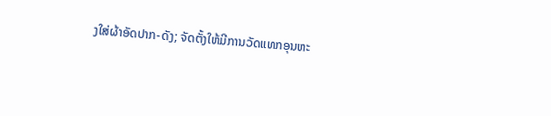ງໃສ່ຜ້າອັດປາກ-ດັງ; ຈັດຕັ້ງໃຫ້ມີການວັດແທກອຸນຫະ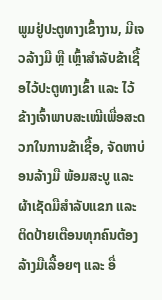ພູມຢູ່ປະຕູທາງເຂົ້າງານ, ມີເຈວລ້າງມື ຫຼື ເຫຼົ້າສໍາລັບຂ້າເຊື້ອໄວ້ປະຕູທາງເຂົ້າ ແລະ ໄວ້ຂ້າງເຈົ້າພາບສະເໝີເພື່ອສະດວກໃນການຂ້າເຊື້ອ, ຈັດຫາບ່ອນລ້າງມື ພ້ອມສະບູ ແລະ ຜ້າເຊັດມືສໍາລັບແຂກ ແລະ ຕິດປ້າຍເຕືອນທຸກຄົນຕ້ອງລ້າງມືເລື້ອຍໆ ແລະ ອື່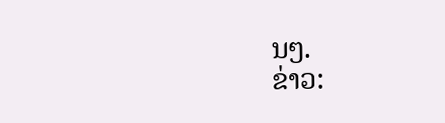ນໆ.
ຂ່າວ: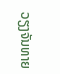ວຽງຈັນທາຍ